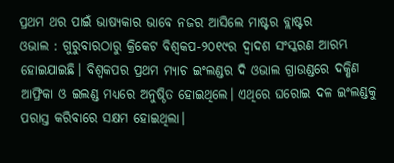ପ୍ରଥମ ଥର ପାଇଁ ଭାଷ୍ୟକାର ଭାବେ ନଜର ଆସିଲେ ମାଷ୍ଟର ବ୍ଲାଷ୍ଟର
ଓଭାଲ : ଗୁରୁବାରଠାରୁ କ୍ରିକେଟ ବିଶ୍ବକପ-୨୦୧୯ର ଦ୍ବାଦଶ ସଂସ୍କରଣ ଆରମ୍ଭ ହୋଇଯାଇଛି। ବିଶ୍ବକପର ପ୍ରଥମ ମ୍ୟାଚ ଇଂଲଣ୍ଡର ଦି ଓଭାଲ ଗ୍ରାଉଣ୍ଡରେ ଦକ୍ଷିଣ ଆଫ୍ରିକା ଓ ଇଲଣ୍ଡ ମଧ୍ୟରେ ଅନୁଷ୍ଠିତ ହୋଇଥିଲେ। ଏଥିରେ ଘରୋଇ ଦଳ ଇଂଲଣ୍ଡକୁ ପରାସ୍ତ କରିବାରେ ସକ୍ଷମ ହୋଇଥିଲା।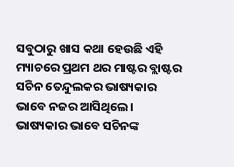ସବୁଠାରୁ ଖାସ କଥା ହେଉଛି ଏହି ମ୍ୟାଚରେ ପ୍ରଥମ ଥର ମାଷ୍ଟର ବ୍ଲାଷ୍ଟର ସଚିନ ତେନ୍ଦୁଲକର ଭାଷ୍ୟକାର ଭାବେ ନଜର ଆସିଥିଲେ। ଭାଷ୍ୟକାର ଭାବେ ସଚିନଙ୍କ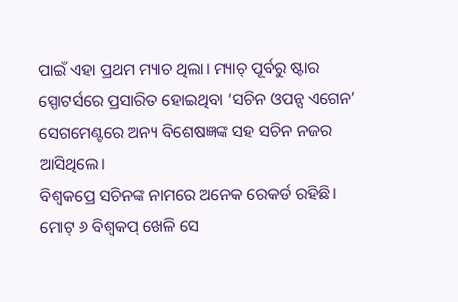ପାଇଁ ଏହା ପ୍ରଥମ ମ୍ୟାଚ ଥିଲା। ମ୍ୟାଚ୍ ପୂର୍ବରୁ ଷ୍ଟାର ସ୍ପୋଟର୍ସରେ ପ୍ରସାରିତ ହୋଇଥିବା ‘ସଚିନ ଓପନ୍ସ ଏଗେନ’ ସେଗମେଣ୍ଟରେ ଅନ୍ୟ ବିଶେଷଜ୍ଞଙ୍କ ସହ ସଚିନ ନଜର ଆସିଥିଲେ।
ବିଶ୍ୱକପ୍ରେ ସଚିନଙ୍କ ନାମରେ ଅନେକ ରେକର୍ଡ ରହିଛି। ମୋଟ୍ ୬ ବିଶ୍ୱକପ୍ ଖେଳି ସେ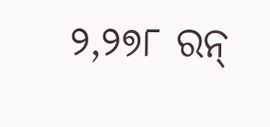୨,୨୭୮ ରନ୍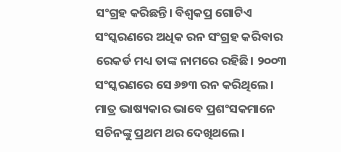ସଂଗ୍ରହ କରିଛନ୍ତି। ବିଶ୍ୱକପ୍ର ଗୋଟିଏ ସଂସ୍କରଣରେ ଅଧିକ ରନ ସଂଗ୍ରହ କରିବାର ରେକର୍ଡ ମଧ୍ୟ ତାଙ୍କ ନାମରେ ରହିଛି। ୨୦୦୩ ସଂସ୍କରଣରେ ସେ ୬୭୩ ରନ କରିଥିଲେ।
ମାତ୍ର ଭାଷ୍ୟକାର ଭାବେ ପ୍ରଶଂସକମାନେ ସଚିନଙ୍କୁ ପ୍ରଥମ ଥର ଦେଖିଥଲେ।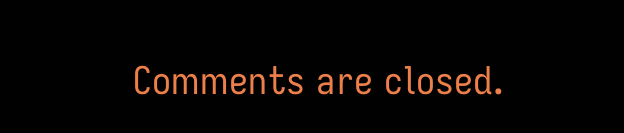Comments are closed.